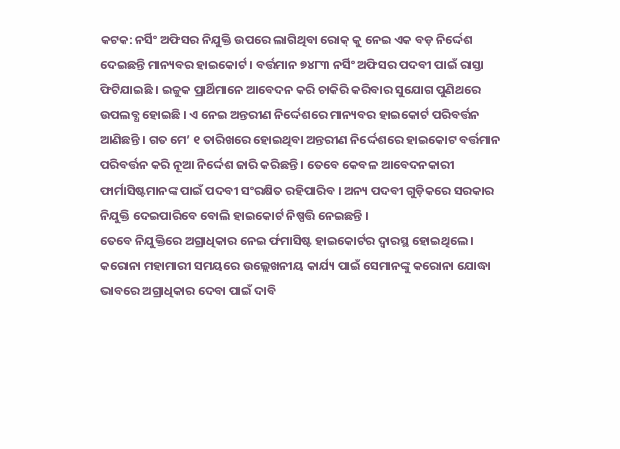କଟକ: ନର୍ସିଂ ଅଫିସର ନିଯୁକ୍ତି ଉପରେ ଲାଗିଥିବା ରୋକ୍ କୁ ନେଇ ଏକ ବଡ଼ ନିର୍ଦ୍ଦେଶ ଦେଇଛନ୍ତି ମାନ୍ୟବର ହାଇକୋର୍ଟ । ବର୍ତ୍ତମାନ ୭୪୮୩ ନର୍ସିଂ ଅଫିସର ପଦବୀ ପାଇଁ ରାସ୍ତା ଫିଟିଯାଇଛି । ଇଚ୍ଚୁକ ପ୍ରାର୍ଥିମାନେ ଆବେଦନ କରି ଚାକିରି କରିବାର ସୁଯୋଗ ପୁଣିଥରେ ଉପଲବ୍ଧ ହୋଇଛି । ଏ ନେଇ ଅନ୍ତରୀଣ ନିର୍ଦ୍ଦେଶରେ ମାନ୍ୟବର ହାଇକୋର୍ଟ ପରିବର୍ତ୍ତନ ଆଣିଛନ୍ତି । ଗତ ମେ’ ୧ ତାରିଖରେ ହୋଇଥିବା ଅନ୍ତରୀଣ ନିର୍ଦ୍ଦେଶରେ ହାଇକୋଟ ବର୍ତ୍ତମାନ ପରିବର୍ତ୍ତନ କରି ନୂଆ ନିର୍ଦ୍ଦେଶ ଜାରି କରିଛନ୍ତି । ତେବେ କେବଳ ଆବେଦନକାରୀ ଫାର୍ମାସିଷ୍ଟମାନଙ୍କ ପାଇଁ ପଦବୀ ସଂରକ୍ଷିତ ରହିପାରିବ । ଅନ୍ୟ ପଦବୀ ଗୁଡ଼ିକରେ ସରକାର ନିଯୁକ୍ତି ଦେଇପାରିବେ ବୋଲି ହାଇକୋର୍ଟ ନିଷ୍ପତ୍ତି ନେଇଛନ୍ତି ।
ତେବେ ନିଯୁକ୍ତିରେ ଅଗ୍ରାଧିକାର ନେଇ ର୍ଫମାସିଷ୍ଟ ହାଇକୋର୍ଟର ଦ୍ୱାରସ୍ଥ ହୋଇଥିଲେ । କରୋନା ମହାମାରୀ ସମୟରେ ଉଲ୍ଲେଖନୀୟ କାର୍ଯ୍ୟ ପାଇଁ ସେମାନଙ୍କୁ କରୋନା ଯୋଦ୍ଧା ଭାବରେ ଅଗ୍ରାଧିକାର ଦେବା ପାଇଁ ଦାବି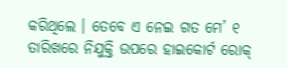କରିଥିଲେ । ତେବେ ଏ ନେଇ ଗତ ମେ’ ୧ ତାରିଖରେ ନିଯୁକ୍ତି ଉପରେ ହାଇକୋର୍ଟ ରୋକ୍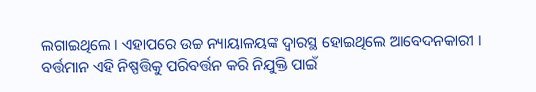ଲଗାଇଥିଲେ । ଏହାପରେ ଉଚ୍ଚ ନ୍ୟାୟାଳୟଙ୍କ ଦ୍ୱାରସ୍ଥ ହୋଇଥିଲେ ଆବେଦନକାରୀ । ବର୍ତ୍ତମାନ ଏହି ନିଷ୍ପତ୍ତିକୁ ପରିବର୍ତ୍ତନ କରି ନିଯୁକ୍ତି ପାଇଁ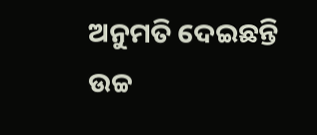ଅନୁମତି ଦେଇଛନ୍ତି ଉଚ୍ଚ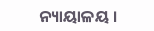ନ୍ୟାୟାଳୟ ।